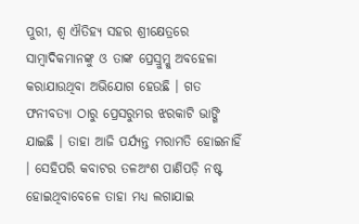ପୁରୀ, ଶ୍ୱ ଐତିହ୍ୟ ସହର ଶ୍ରୀକ୍ଷେତ୍ରରେ ସାମ୍ବାଦିକମାନଙ୍କୁ ଓ ତାଙ୍କ ପ୍ରେସ୍ରୁମ୍କୁ ଅବହେଳା କରାଯାଉଥିବା ଅଭିଯୋଗ ହେଉଛି । ଗତ ଫନୀବତ୍ୟା ଠାରୁ ପ୍ରେସରୁମର ଝରକାଟି ଭାଙ୍ଗି ଯାଇଛି । ତାହା ଆଜି ପର୍ଯ୍ୟନ୍ତ ମରାମତି ହୋଇନାହିଁ । ସେହିପରି କବାଟର ତଳଅଂଶ ପାଣିପଡ଼ି ନଷ୍ଟ ହୋଇଥିବାବେଳେ ତାହା ମଧ୍ୟ ଲଗାଯାଇ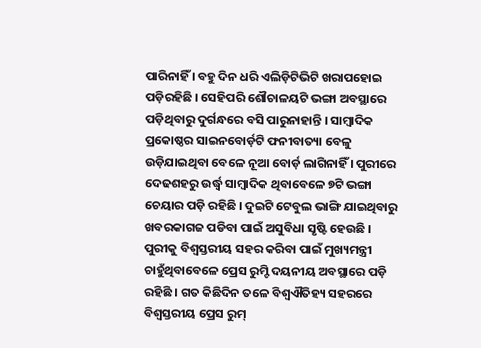ପାରିନାହିଁ । ବହୁ ଦିନ ଧରି ଏଲିଡ଼ିଟିଭିଟି ଖରାପହୋଇ ପଡ଼ିରହିଛି । ସେହିପରି ଶୌଚାଳୟଟି ଭଙ୍ଗା ଅବସ୍ଥାରେ ପଡ଼ିଥିବାରୁ ଦୁର୍ଗନ୍ଧରେ ବସି ପାରୁନାହାନ୍ତି । ସାମ୍ବାଦିକ ପ୍ରକୋଷ୍ଠର ସାଇନବୋର୍ଡ଼ଟି ଫନୀବାତ୍ୟା ବେଳୁ ଉଡ଼ିଯାଇଥିବା ବେଳେ ନୂଆ ବୋର୍ଡ଼ ଲାଗିନାହିଁ । ପୁରୀରେ ଦେଢଶହରୁ ଉର୍ଦ୍ଧ୍ୱ ସାମ୍ବାଦିକ ଥିବାବେଳେ ୭ଟି ଭଙ୍ଗା ଚେୟାର ପଡ଼ି ରହିଛି । ଦୁଇଟି ଟେବୁଲ ଭାଙ୍ଗି ଯାଇଥିବାରୁ ଖବରକାଗଜ ପଡିବା ପାଇଁ ଅସୁବିଧା ସୃଷ୍ଟି ହେଉଛି । ପୁରୀକୁ ବିଶ୍ୱସ୍ତରୀୟ ସହର କରିବା ପାଇଁ ମୁଖ୍ୟମନ୍ତ୍ରୀ ଚାହୁଁଥିବାବେଳେ ପ୍ରେସ ରୁମ୍ଟି ଦୟନୀୟ ଅବସ୍ଥାରେ ପଡ଼ି ରହିଛି । ଗତ କିଛିଦିନ ତଳେ ବିଶ୍ୱଐତିହ୍ୟ ସହରରେ ବିଶ୍ୱସ୍ତରୀୟ ପ୍ରେସ ରୁମ୍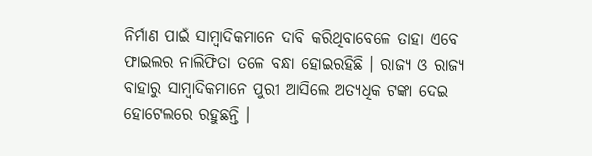ନିର୍ମାଣ ପାଇଁ ସାମ୍ବାଦିକମାନେ ଦାବି କରିଥିବାବେଳେ ତାହା ଏବେ ଫାଇଲର ନାଲିଫିତା ତଳେ ବନ୍ଧା ହୋଇରହିଛି । ରାଜ୍ୟ ଓ ରାଜ୍ୟ ବାହାରୁ ସାମ୍ବାଦିକମାନେ ପୁରୀ ଆସିଲେ ଅତ୍ୟଧିକ ଟଙ୍କା ଦେଇ ହୋଟେଲରେ ରହୁଛନ୍ତି ।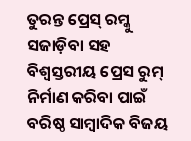ତୁରନ୍ତ ପ୍ରେସ୍ ରମ୍କୁ ସଜାଡ଼ିବା ସହ ବିଶ୍ୱସ୍ତରୀୟ ପ୍ରେସ ରୁମ୍ ନିର୍ମାଣ କରିବା ପାଇଁ ବରିଷ୍ଠ ସାମ୍ବାଦିକ ବିଜୟ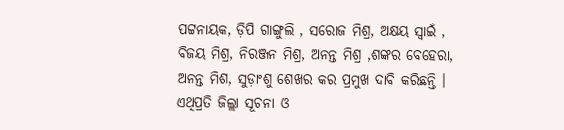ପଟ୍ଟନାୟକ, ଡ଼ିପି ଗାଙ୍ଗୁଲି , ସରୋଜ ମିଶ୍ର, ଅକ୍ଷୟ ସ୍ୱାଇଁ , ବିଜୟ ମିଶ୍ର, ନିରଞ୍ଜନ ମିଶ୍ର, ଅନନ୍ତ ମିଶ୍ର ,ଶଙ୍କର ବେହେରା, ଅନନ୍ତ ମିଶ, ସୁଡ଼ାଂଶୁ ଶେଖର କର ପ୍ରମୁଖ ଦାବି କରିଛନ୍ତି । ଏଥିପ୍ରତି ଜିଲ୍ଲା ସୂଚନା ଓ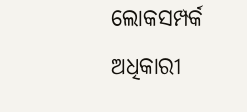ଲୋକସମ୍ପର୍କ ଅଧିକାରୀ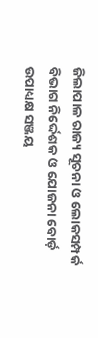ଜିଲାପାଳ ରାଜ୍ୟ ସୂଚନା ଓ ଲୋକସମ୍ପର୍କ ବିଭାଗ ନିର୍ଦ୍ଦେଶକ ଓ ଯୋଜନା ବୋର୍ଡ଼ ଉପାଧ୍ୟକ୍ଷ ସଞ୍ଜୟ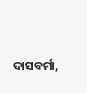ଦାସବର୍ମା,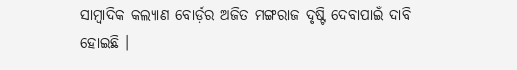ସାମ୍ବାଦିକ କଲ୍ୟାଣ ବୋର୍ଡ଼ର ଅଜିତ ମଙ୍ଗରାଜ ଦୃଷ୍ଟି ଦେବାପାଇଁ ଦାବି ହୋଇଛି ।